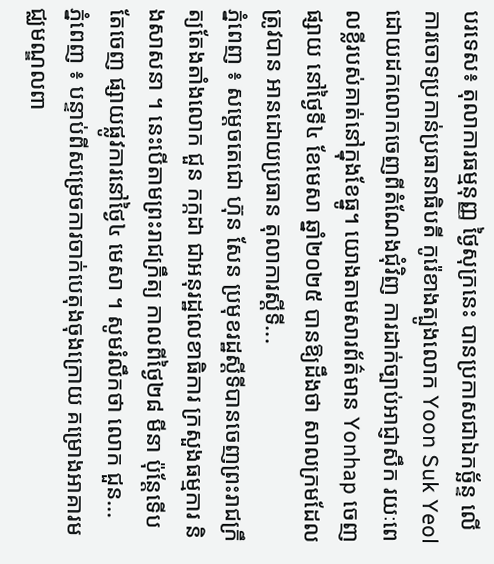បរទេស៖ តុលាការធម្មនុញ្ញ ថ្ងៃសុក្រនេះ បានប្រកាសជាឯកច្ឆ័ន្ទ លើការចោទប្រកាន់ប្រធានាធិបតី កូរ៉េខាងត្បូងលោក Yoon Suk Yeol ដោយដកលោកចេញពីតំណែងជុំវិញ ការដាក់ច្បាប់អាជ្ញាសឹក រយៈពេលខ្លីរបស់គាត់នៅក្នុងខែធ្នូ។ យោងតាមសារព័ត៌មាន Yonhap ចេញផ្សាយ នៅថ្ងៃទី៤ ខែមេសា ឆ្នាំ២០២៥ បានឱ្យដឹងថា សាលក្រមដែលត្រូវបាន អានដោយប្រធាន តុលាការស្តីទី...
ភ្នំពេញ ៖ សម្តេចតេជោ ហ៊ុន សែន ប្រមុខរដ្ឋស្តីទីបានចេញព្រះរាជក្រឹត្យតែងតាំងលោក ជួន កក្កដា ជាអនុរដ្ឋលេខាធិការ ក្រសួងធម្មការ និងសាសនា ។ នេះបើតាមព្រះរាជក្រឹត្យ កាលពីថ្ងៃ២៨ មីនា ប៉ុន្តែទើបតែចេញ ផ្សាយផ្លូវការនៅថ្ងៃ៤ មេសា ។ សូមរំលឹកថា លោក ជួន...
ភ្នំពេញ ៖ បន្ទាប់ពីសម្រេចការចាក់បេតុងចុងក្រោយ គម្រោងអាគារមជ្ឈមណ្ឌលពា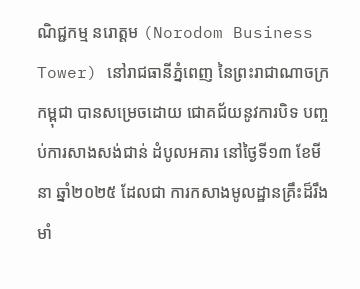ណិជ្ជកម្ម នរោត្តម (Norodom Business Tower) នៅរាជធានីភ្នំពេញ នៃព្រះរាជាណាចក្រកម្ពុជា បានសម្រេចដោយ ជោគជ័យនូវការបិទ បញ្ចប់ការសាងសង់ជាន់ ដំបូលអគារ នៅថ្ងៃទី១៣ ខែមីនា ឆ្នាំ២០២៥ ដែលជា ការកសាងមូលដ្ឋានគ្រឹះដ៏រឹងមាំ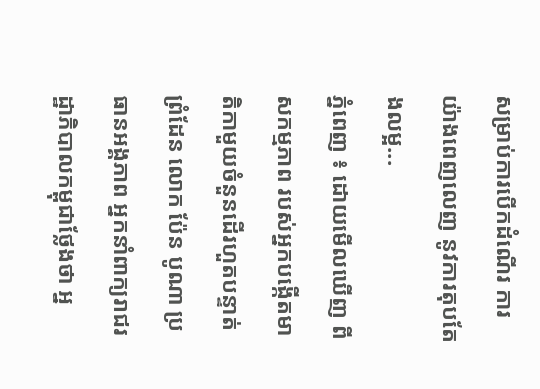សម្រាប់ការបើកដំណើរ ការយ៉ាងពេញលេញ នូវការតុបតែងលម្អ...
ភ្នំពេញ ៖ ដោយមើលឃើញ ពីសកម្មភាព របស់អ្នកបង្កើតមាតិកាមួយចំនួនដើរហួតបន្ទាត់ព្រំដែន លោក ប៉ែន បូណា ប្រធានអង្គភាព អ្នកនាំពាក្យរាជរដ្ឋាភិបាលកម្ពុជាថ្លែងថា អ្ន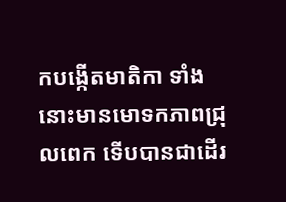កបង្កើតមាតិកា ទាំងនោះមានមោទកភាពជ្រុលពេក ទើបបានជាដើរ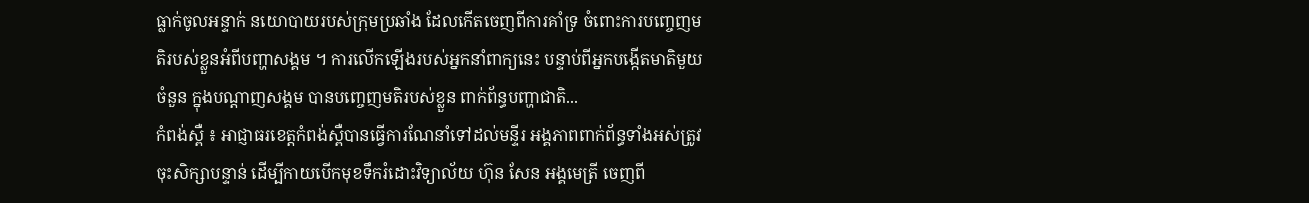ធ្លាក់ចូលអន្ទាក់ នយោបាយរបស់ក្រុមប្រឆាំង ដែលកើតចេញពីការគាំទ្រ ចំពោះការបញ្ចេញមតិរបស់ខ្លួនអំពីបញ្ហាសង្គម ។ ការលើកឡើងរបស់អ្នកនាំពាក្យនេះ បន្ទាប់ពីអ្នកបង្កើតមាតិមួយចំនួន ក្នុងបណ្តាញសង្គម បានបញ្ចេញមតិរបស់ខ្លួន ពាក់ព័ន្ធបញ្ហាជាតិ...
កំពង់ស្ពឺ ៖ អាជ្ញាធរខេត្តកំពង់ស្ពឺបានធ្វើការណែនាំទៅដល់មន្ទីរ អង្គភាពពាក់ព័ន្ធទាំងអស់ត្រូវចុះសិក្សាបន្ទាន់ ដើម្បីកាយបើកមុខទឹករំដោះវិទ្យាល័យ ហ៊ុន សែន អង្គមេត្រី ចេញពី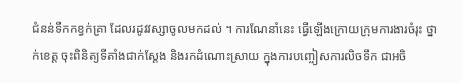ជំនន់ទឹកកខ្វក់គ្រា ដែលរដូវវស្សាចូលមកដល់ ។ ការណែនាំនេះ ធ្វើឡើងក្រោយក្រុមការងារចំរុះ ថ្នាក់ខេត្ត ចុះពិនិត្យទីតាំងជាក់ស្តែង និងរកដំណោះស្រាយ ក្នុងការបញ្ចៀសការលិចទឹក ជាអចិ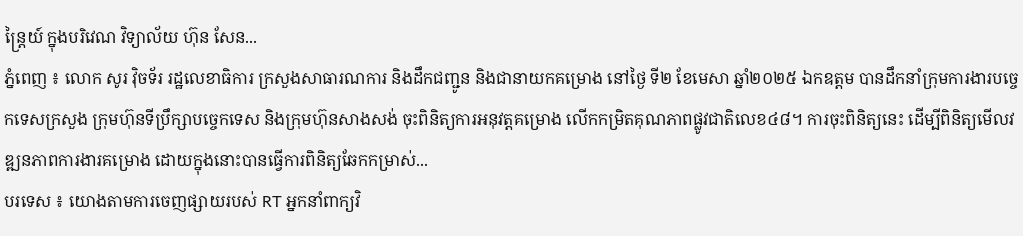ន្ត្រៃយ៍ ក្នុងបរិវេណ វិទ្យាល័យ ហ៊ុន សែន...
ភ្នំពេញ ៖ លោក សូរ វ៉ិចទ័រ រដ្ឋលេខាធិការ ក្រសួងសាធារណការ និងដឹកជញ្ជូន និងជានាយកគម្រោង នៅថ្ងៃ ទី២ ខែមេសា ឆ្នាំ២០២៥ ឯកឧត្តម បានដឹកនាំក្រុមការងារបច្ចេកទេសក្រសួង ក្រុមហ៊ុនទីប្រឹក្សាបច្ចេកទេស និងក្រុមហ៊ុនសាងសង់ ចុះពិនិត្យការអនុវត្តគម្រោង លើកកម្រិតគុណភាពផ្លូវជាតិលេខ៤៨។ ការចុះពិនិត្យនេះ ដើម្បីពិនិត្យមើលវឌ្ឍនភាពការងារគម្រោង ដោយក្នុងនោះបានធ្វើការពិនិត្យឆែកកម្រាស់...
បរទេស ៖ យោងតាមការចេញផ្សាយរបស់ RT អ្នកនាំពាក្យវិ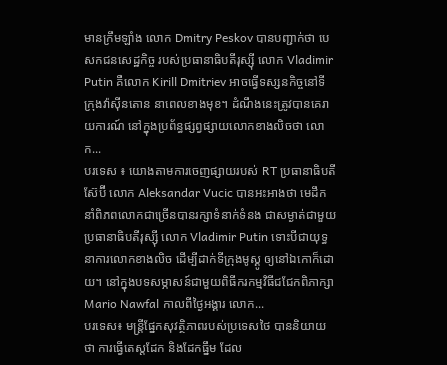មានក្រឹមឡាំង លោក Dmitry Peskov បានបញ្ជាក់ថា បេសកជនសេដ្ឋកិច្ច របស់ប្រធានាធិបតីរុស្ស៊ី លោក Vladimir Putin គឺលោក Kirill Dmitriev អាចធ្វើទស្សនកិច្ចនៅទីក្រុងវ៉ាស៊ីនតោន នាពេលខាងមុខ។ ដំណឹងនេះត្រូវបានគេរាយការណ៍ នៅក្នុងប្រព័ន្ធផ្សព្វផ្សាយលោកខាងលិចថា លោក...
បរទេស ៖ យោងតាមការចេញផ្សាយរបស់ RT ប្រធានាធិបតីស៊ែប៊ី លោក Aleksandar Vucic បានអះអាងថា មេដឹកនាំពិភពលោកជាច្រើនបានរក្សាទំនាក់ទំនង ជាសម្ងាត់ជាមួយប្រធានាធិបតីរុស្ស៊ី លោក Vladimir Putin ទោះបីជាយុទ្ធនាការលោកខាងលិច ដើម្បីដាក់ទីក្រុងមូស្គូ ឲ្យនៅឯកោក៏ដោយ។ នៅក្នុងបទសម្ភាសន៍ជាមួយពិធីករកម្មវិធីជជែកពិភាក្សា Mario Nawfal កាលពីថ្ងៃអង្គារ លោក...
បរទេស៖ មន្ត្រីផ្នែកសុវត្ថិភាពរបស់ប្រទេសថៃ បាននិយាយថា ការធ្វើតេស្តដែក និងដែកធ្នឹម ដែល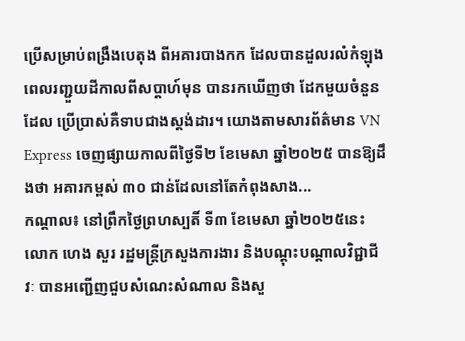ប្រើសម្រាប់ពង្រឹងបេតុង ពីអគារបាងកក ដែលបានដួលរលំកំឡុង ពេលរញ្ជួយដីកាលពីសប្តាហ៍មុន បានរកឃើញថា ដែកមួយចំនួនដែល ប្រើប្រាស់គឺទាបជាងស្តង់ដារ។ យោងតាមសារព័ត៌មាន VN Express ចេញផ្សាយកាលពីថ្ងៃទី២ ខែមេសា ឆ្នាំ២០២៥ បានឱ្យដឹងថា អគារកម្ពស់ ៣០ ជាន់ដែលនៅតែកំពុងសាង...
កណ្តាល៖ នៅព្រឹកថ្ងៃព្រហស្បតិ៍ ទី៣ ខែមេសា ឆ្នាំ២០២៥នេះ លោក ហេង សួរ រដ្ឋមន្ត្រីក្រសួងការងារ និងបណ្តុះបណ្តាលវិជ្ជាជីវៈ បានអញ្ជើញជួបសំណេះសំណាល និងសួ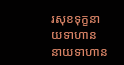រសុខទុក្ខនាយទាហាន នាយទាហាន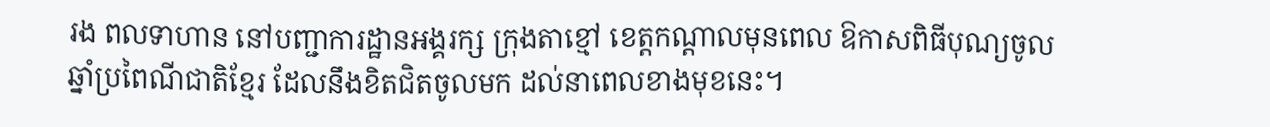រង ពលទាហាន នៅបញ្ជាការដ្ឋានអង្គរក្ស ក្រុងតាខ្មៅ ខេត្តកណ្តាលមុនពេល ឱកាសពិធីបុណ្យចូលឆ្នាំប្រពៃណីជាតិខ្មែរ ដែលនឹងខិតជិតចូលមក ដល់នាពេលខាងមុខនេះ។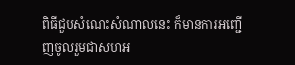ពិធីជួបសំណេះសំណាលនេះ ក៏មានការអញ្ជើញចូលរួមជាសហអ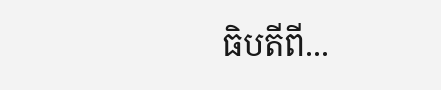ធិបតីពី...